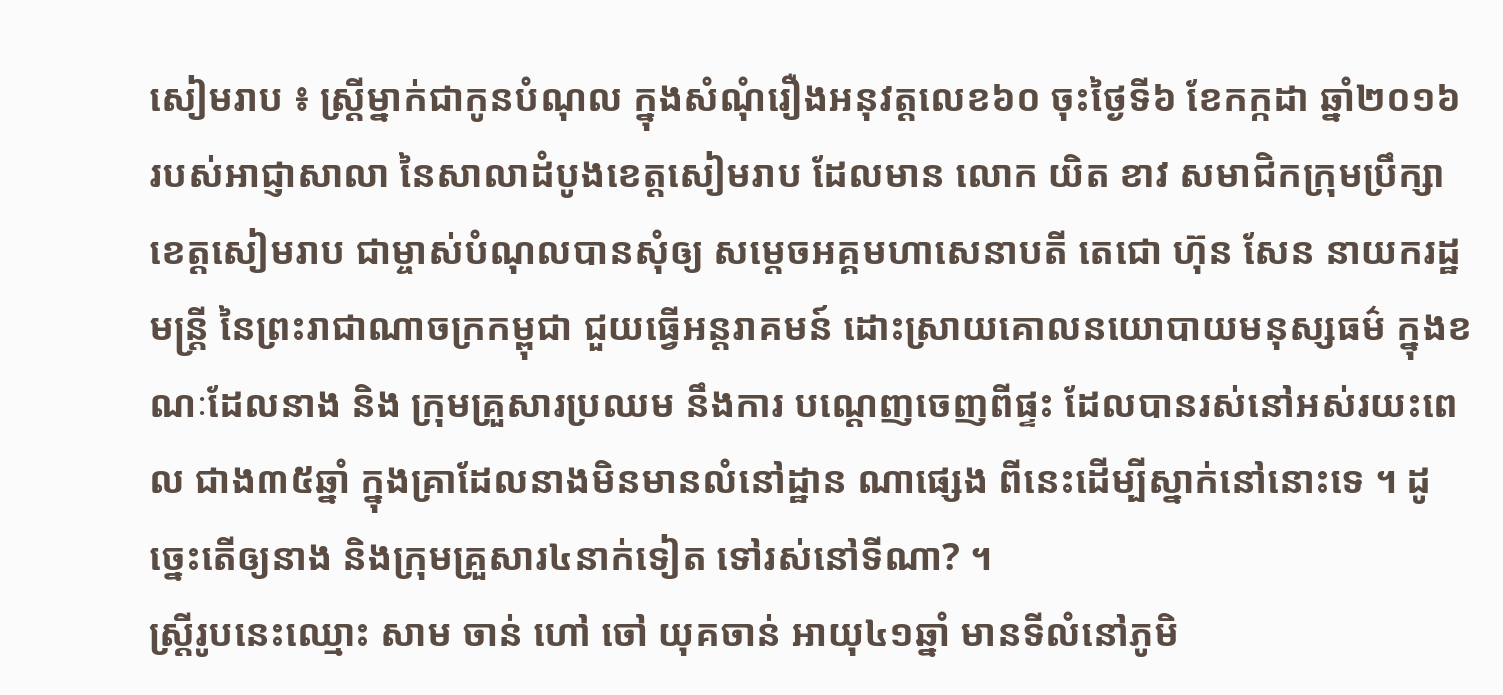សៀមរាប ៖ ស្ត្រីម្នាក់ជាកូនបំណុល ក្នុងសំណុំរឿងអនុវត្តលេខ៦០ ចុះថ្ងៃទី៦ ខែកក្កដា ឆ្នាំ២០១៦ របស់អាជ្ញាសាលា នៃសាលាដំបូងខេត្តសៀមរាប ដែលមាន លោក យិត ខាវ សមាជិកក្រុមប្រឹក្សា ខេត្តសៀមរាប ជាម្ចាស់បំណុលបានសុំឲ្យ សម្តេចអគ្គមហាសេនាបតី តេជោ ហ៊ុន សែន នាយករដ្ឋមន្រ្តី នៃព្រះរាជាណាចក្រកម្ពុជា ជួយធ្វើអន្តរាគមន៍ ដោះស្រាយគោលនយោបាយមនុស្សធម៌ ក្នុងខណៈដែលនាង និង ក្រុមគ្រួសារប្រឈម នឹងការ បណ្តេញចេញពីផ្ទះ ដែលបានរស់នៅអស់រយះពេល ជាង៣៥ឆ្នាំ ក្នុងគ្រាដែលនាងមិនមានលំនៅដ្ឋាន ណាផ្សេង ពីនេះដើម្បីស្នាក់នៅនោះទេ ។ ដូច្នេះតើឲ្យនាង និងក្រុមគ្រួសារ៤នាក់ទៀត ទៅរស់នៅទីណា? ។
ស្ត្រីរូបនេះឈ្មោះ សាម ចាន់ ហៅ ចៅ យុគចាន់ អាយុ៤១ឆ្នាំ មានទីលំនៅភូមិ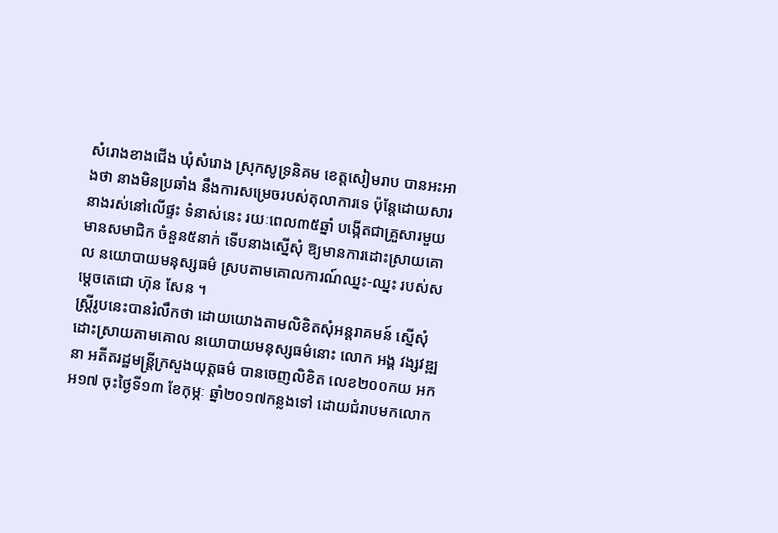សំរោងខាងជើង ឃុំសំរោង ស្រុកសូទ្រនិគម ខេត្តសៀមរាប បានអះអាងថា នាងមិនប្រឆាំង នឹងការសម្រេចរបស់តុលាការទេ ប៉ុន្តែដោយសារនាងរស់នៅលើផ្ទះ ទំនាស់នេះ រយៈពេល៣៥ឆ្នាំ បង្កើតជាគ្រួសារមួយ មានសមាជិក ចំនួន៥នាក់ ទើបនាងស្នើសុំ ឱ្យមានការដោះស្រាយគោល នយោបាយមនុស្សធម៌ ស្របតាមគោលការណ៍ឈ្នះ-ឈ្នះ របស់សម្តេចតេជោ ហ៊ុន សែន ។
ស្ត្រីរូបនេះបានរំលឹកថា ដោយយោងតាមលិខិតសុំអន្តរាគមន៍ ស្នើសុំដោះស្រាយតាមគោល នយោបាយមនុស្សធម៌នោះ លោក អង្គ វង្សវឌ្ឍនា អតីតរដ្ឋមន្ត្រីក្រសួងយុត្តធម៌ បានចេញលិខិត លេខ២០០កយ អកអ១៧ ចុះថ្ងៃទី១៣ ខែកុម្ភៈ ឆ្នាំ២០១៧កន្លងទៅ ដោយជំរាបមកលោក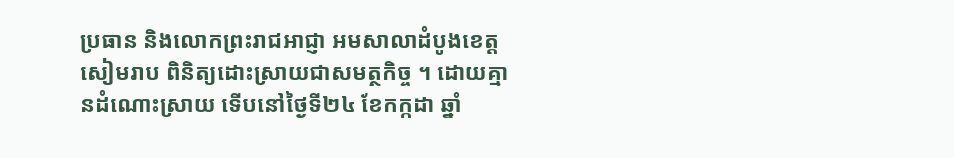ប្រធាន និងលោកព្រះរាជអាជ្ញា អមសាលាដំបូងខេត្តសៀមរាប ពិនិត្យដោះស្រាយជាសមត្ថកិច្ច ។ ដោយគ្មានដំណោះស្រាយ ទើបនៅថ្ងៃទី២៤ ខែកក្កដា ឆ្នាំ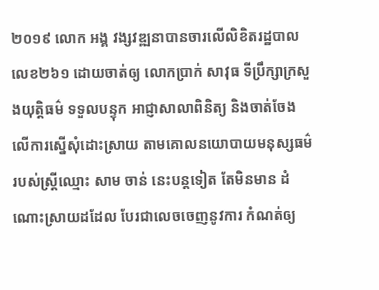២០១៩ លោក អង្គ វង្សវឌ្ឍនាបានចារលើលិខិតរដ្ឋបាល លេខ២៦១ ដោយចាត់ឲ្យ លោកប្រាក់ សាវុធ ទីប្រឹក្សាក្រសួងយុត្តិធម៌ ទទួលបន្ទុក អាជ្ញាសាលាពិនិត្យ និងចាត់ចែងលើការស្នើសុំដោះស្រាយ តាមគោលនយោបាយមនុស្សធម៌ របស់ស្ត្រីឈ្មោះ សាម ចាន់ នេះបន្តទៀត តែមិនមាន ដំណោះស្រាយដដែល បែរជាលេចចេញនូវការ កំណត់ឲ្យ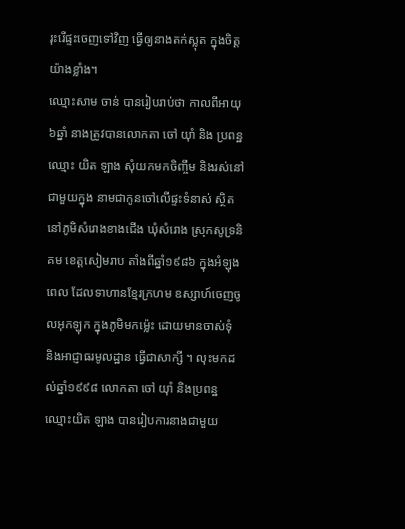រុះរើផ្ទះចេញទៅវិញ ធ្វើឲ្យនាងតក់ស្លុត ក្នុងចិត្តយ៉ាងខ្លាំង។
ឈ្មោះសាម ចាន់ បានរៀបរាប់ថា កាលពីអាយុ៦ឆ្នាំ នាងត្រូវបានលោកតា ចៅ យ៉ាំ និង ប្រពន្ឋឈ្មោះ យិត ឡាង សុំយកមកចិញ្ចឹម និងរស់នៅជាមួយក្នុង នាមជាកូនចៅលើផ្ទះទំនាស់ ស្ថិតនៅភូមិសំរោងខាងជើង ឃុំសំរោង ស្រុកសូទ្រនិគម ខេត្តសៀមរាប តាំងពីឆ្នាំ១៩៨៦ ក្នុងអំឡុងពេល ដែលទាហានខ្មែរក្រហម ឧស្សាហ៍ចេញចូលអុកឡុក ក្នុងភូមិមកម៉្លេះ ដោយមានចាស់ទុំ និងអាជ្ញាធរមូលដ្ឋាន ធ្វើជាសាក្សី ។ លុះមកដល់ឆ្នាំ១៩៩៨ លោកតា ចៅ យ៉ាំ និងប្រពន្ឋឈ្មោះយិត ឡាង បានរៀបការនាងជាមួយ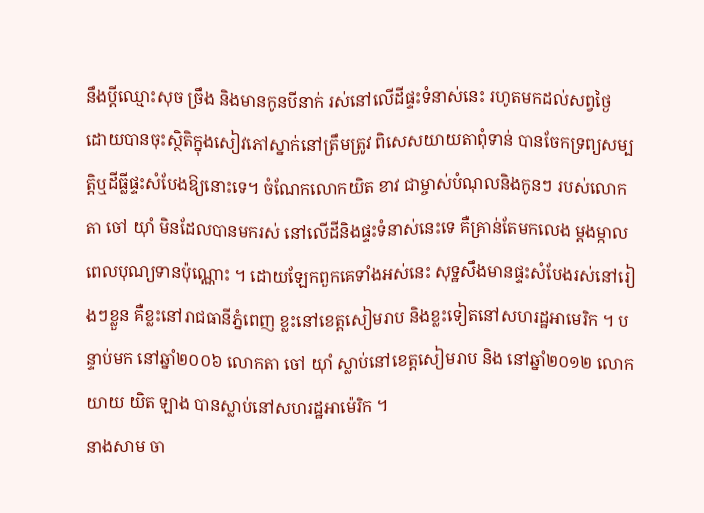នឹងប្តីឈ្មោះសុច ច្រឹង និងមានកូនបីនាក់ រស់នៅលើដីផ្ទះទំនាស់នេះ រហូតមកដល់សព្វថ្ងៃ ដោយបានចុះស្ថិតិក្នុងសៀវភៅស្នាក់នៅត្រឹមត្រូវ ពិសេសយាយតាពុំទាន់ បានចែកទ្រព្យសម្បត្តិឬដីធ្លីផ្ទះសំបែងឱ្យនោះទេ។ ចំណែកលោកយិត ខាវ ជាម្ចាស់បំណុលនិងកូនៗ របស់លោកតា ចៅ យ៉ាំ មិនដែលបានមករស់ នៅលើដីនិងផ្ទះទំនាស់នេះទេ គឺគ្រាន់តែមកលេង ម្តងម្កាលពេលបុណ្យទានប៉ុណ្ណោះ ។ ដោយឡែកពួកគេទាំងអស់នេះ សុទ្ឋសឹងមានផ្ទះសំបែងរស់នៅរៀងៗខ្លួន គឺខ្លះនៅរាជធានីភ្នំពេញ ខ្លះនៅខេត្តសៀមរាប និងខ្លះទៀតនៅសហរដ្ឋអាមេរិក ។ បន្ទាប់មក នៅឆ្នាំ២០០៦ លោកតា ចៅ យ៉ាំ ស្លាប់នៅខេត្តសៀមរាប និង នៅឆ្នាំ២០១២ លោកយាយ យិត ឡាង បានស្លាប់នៅសហរដ្ឋអាម៉េរិក ។
នាងសាម ចា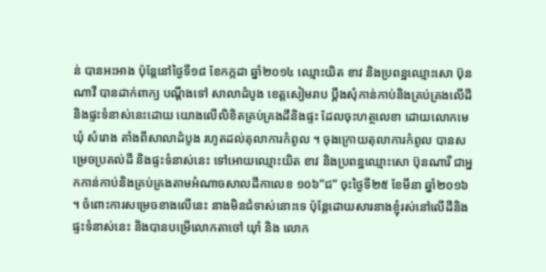ន់ បានអះអាង ប៉ុន្តែនៅថ្ងៃទី១៨ ខែកក្កដា ឆ្នាំ២០១៤ ឈ្មោះយិត ខាវ និងប្រពន្ឋឈ្មោះសោ ប៊ុនណាវី បានដាក់ពាក្យ បណ្តឹងទៅ សាលាដំបូង ខេត្តសៀមរាប ប្តឹងសុំកាន់កាប់និងគ្រប់គ្រងលើដី និងផ្ទះទំនាស់នេះដោយ យោងលើលិខិតគ្រប់គ្រងដីនិងផ្ទះ ដែលចុះហត្ថលេខា ដោយលោកមេឃុំ សំរោង តាំងពីសាលាដំបូង រហូតដល់តុលាការកំពូល ។ ចុងក្រោយតុលាការកំពូល បានសម្រេចប្រគល់ដី និងផ្ទះទំនាស់នេះ ទៅអោយឈ្មោះយិត ខាវ និងប្រពន្ឋឈ្មោះសោ ប៊ុនណារី ជាអ្នកកាន់កាប់និងគ្រប់គ្រងតាមអំណាចសាលដីកាលេខ ១០៦”ជ” ចុះថ្ងៃទី២៥ ខែមីនា ឆ្នាំ២០១៦ ។ ចំពោះការសម្រេចខាងលើនេះ នាងមិនជំទាស់នោះទេ ប៉ុន្តែដោយសារនាងខ្ញុំរស់នៅលើដីនិងផ្ទះទំនាស់នេះ និងបានបម្រើលោកតាចៅ យ៉ាំ និង លោក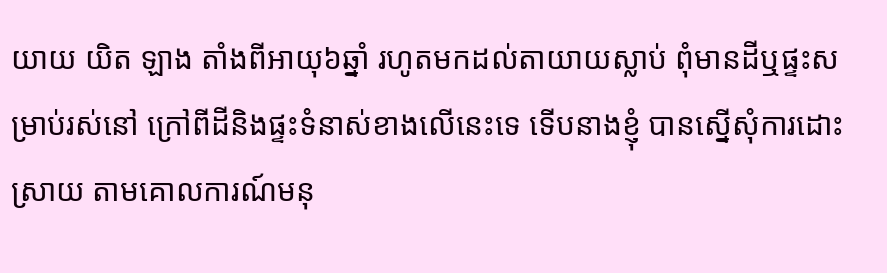យាយ យិត ឡាង តាំងពីអាយុ៦ឆ្នាំ រហូតមកដល់តាយាយស្លាប់ ពុំមានដីឬផ្ទះសម្រាប់រស់នៅ ក្រៅពីដីនិងផ្ទះទំនាស់ខាងលើនេះទេ ទើបនាងខ្ញុំ បានស្នើសុំការដោះស្រាយ តាមគោលការណ៍មនុ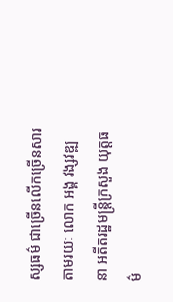ស្សធម៌ ជាច្រើនលើកច្រើនសារតាមរយៈ លោក អង្គ វង្សវឌ្ឍនា អតីតរដ្ឋមន្ត្រីក្រសួង យុត្តធម៌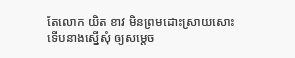តែលោក យិត ខាវ មិនព្រមដោះស្រាយសោះ ទើបនាងស្នើសុំ ឲ្យសម្តេច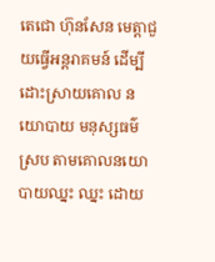តេជោ ហ៊ុនសែន មេត្តាជួយធ្វើអន្តរាគមន៍ ដើម្បីដោះស្រាយគោល នយោបាយ មនុស្សធម៌ស្រប តាមគោលនយោបាយឈ្នះ ឈ្នះ ដោយ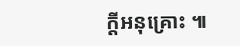ក្តីអនុគ្រោះ ៕